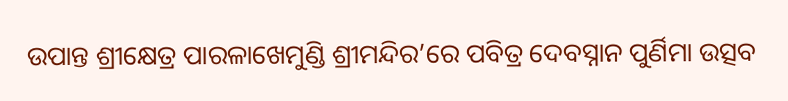ଉପାନ୍ତ ଶ୍ରୀକ୍ଷେତ୍ର ପାରଳାଖେମୁଣ୍ଡି ଶ୍ରୀମନ୍ଦିର’ରେ ପବିତ୍ର ଦେବସ୍ନାନ ପୁର୍ଣିମା ଉତ୍ସବ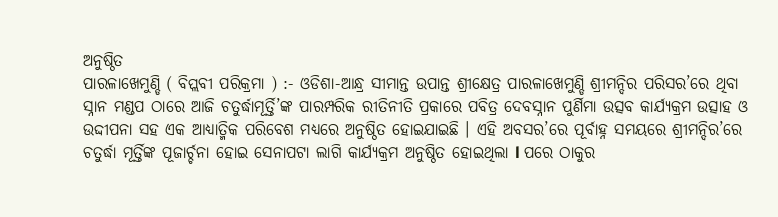ଅନୁଷ୍ଠିତ
ପାରଳାଖେମୁଣ୍ଡି ( ବିପ୍ଲବୀ ପରିକ୍ରମା ) :- ଓଡିଶା-ଆନ୍ଧ୍ର ସୀମାନ୍ତ ଉପାନ୍ତ ଶ୍ରୀକ୍ଷେତ୍ର ପାରଳାଖେମୁଣ୍ଡି ଶ୍ରୀମନ୍ଦିର ପରିସର’ରେ ଥିବା ସ୍ନାନ ମଣ୍ଡପ ଠାରେ ଆଜି ଚତୁର୍ଦ୍ଧାମୂର୍ତ୍ତି’ଙ୍କ ପାରମ୍ପରିକ ରୀତିନୀତି ପ୍ରକାରେ ପବିତ୍ର ଦେବସ୍ନାନ ପୁର୍ଣିମା ଉତ୍ସବ କାର୍ଯ୍ୟକ୍ରମ ଉତ୍ସାହ ଓ ଉଦ୍ଦୀପନା ସହ ଏକ ଆଧ୍ୟାତ୍ମିକ ପରିବେଶ ମଧ୍ୟରେ ଅନୁଷ୍ଠିତ ହୋଇଯାଇଛି । ଏହି ଅବସର’ରେ ପୂର୍ବାହ୍ନ ସମୟରେ ଶ୍ରୀମନ୍ଦିର’ରେ ଚତୁର୍ଦ୍ଧା ମୂର୍ତ୍ତିଙ୍କ ପୂଜାର୍ଚ୍ଚନା ହୋଇ ସେନାପଟା ଲାଗି କାର୍ଯ୍ୟକ୍ରମ ଅନୁଷ୍ଠିତ ହୋଇଥିଲା l ପରେ ଠାକୁର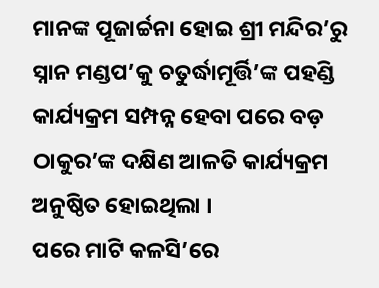ମାନଙ୍କ ପୂଜାର୍ଚ୍ଚନା ହୋଇ ଶ୍ରୀ ମନ୍ଦିର’ରୁ ସ୍ନାନ ମଣ୍ଡପ’କୁ ଚତୁର୍ଦ୍ଧାମୂର୍ତ୍ତି’ଙ୍କ ପହଣ୍ଡି କାର୍ଯ୍ୟକ୍ରମ ସମ୍ପନ୍ନ ହେବା ପରେ ବଡ଼ ଠାକୁର’ଙ୍କ ଦକ୍ଷିଣ ଆଳତି କାର୍ଯ୍ୟକ୍ରମ ଅନୁଷ୍ଠିତ ହୋଇଥିଲା ।
ପରେ ମାଟି କଳସି’ରେ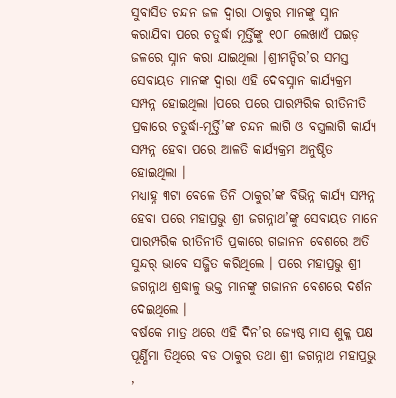ସୁବାସିତ ଚନ୍ଦନ ଜଳ ଦ୍ୱାରା ଠାକୁର ମାନଙ୍କୁ ସ୍ନାନ କରାଯିବା ପରେ ଚତୁର୍ଦ୍ଧା ମୂର୍ତ୍ତିଙ୍କୁ ୧୦୮ ଲେଖାଏଁ ପଇଡ଼ ଜଳରେ ସ୍ନାନ କରା ଯାଇଥିଲା ।ଶ୍ରୀମନ୍ଦିର’ର ସମସ୍ତ ସେବାୟତ ମାନଙ୍କ ଦ୍ୱାରା ଏହି ଦେବସ୍ନାନ କାର୍ଯ୍ୟକ୍ରମ ସମ୍ପନ୍ନ ହୋଇଥିଲା ।ପରେ ପରେ ପାରମ୍ପରିକ ରୀତିନୀତି ପ୍ରକାରେ ଚତୁର୍ଦ୍ଧା-ମୂର୍ତ୍ତି’ଙ୍କ ଚନ୍ଦନ ଲାଗି ଓ ବସ୍ତ୍ରଲାଗି କାର୍ଯ୍ୟ ସମ୍ପନ୍ନ ହେବା ପରେ ଆଳତି କାର୍ଯ୍ୟକ୍ରମ ଅନୁଷ୍ଠିତ ହୋଇଥିଲା ।
ମଧ୍ୟାହ୍ନ ୩ଟା ବେଳେ ତିନି ଠାକୁର’ଙ୍କ ବିଭିନ୍ନ କାର୍ଯ୍ୟ ସମ୍ପନ୍ନ ହେବା ପରେ ମହାପ୍ରଭୁ ଶ୍ରୀ ଜଗନ୍ନାଥ’ଙ୍କୁ ସେବାୟତ ମାନେ ପାରମ୍ପରିକ ରୀତିନୀତି ପ୍ରକାରେ ଗଜାନନ ବେଶରେ ଅତି ସୁନ୍ଦର୍ ଭାବେ ସଜ୍ଜିତ କରିଥିଲେ । ପରେ ମହାପ୍ରଭୁ ଶ୍ରୀ ଜଗନ୍ନାଥ ଶ୍ରଦ୍ଧାଳୁ ଭକ୍ତ ମାନଙ୍କୁ ଗଜାନନ ବେଶରେ ଦର୍ଶନ ଦେଇଥିଲେ ।
ବର୍ଷକେ ମାତ୍ର ଥରେ ଏହି ଦିନ’ର ଜ୍ୟେଷ୍ଠ ମାସ ଶୁକ୍ଳ ପକ୍ଷ ପୂର୍ଣ୍ଣିମା ତିଥିରେ ବଡ ଠାକୁର ତଥା ଶ୍ରୀ ଜଗନ୍ନାଥ ମହାପ୍ରଭୁ ,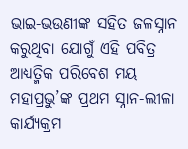ଭାଇ-ଭଉଣୀଙ୍କ ସହିତ ଜଳସ୍ନାନ କରୁଥିବା ଯୋଗୁଁ ଏହି ପବିତ୍ର ଆଧ୍ୟତ୍ମିକ ପରିବେଶ ମୟ ମହାପ୍ରଭୁ’ଙ୍କ ପ୍ରଥମ ସ୍ନାନ-ଲୀଳା କାର୍ଯ୍ୟକ୍ରମ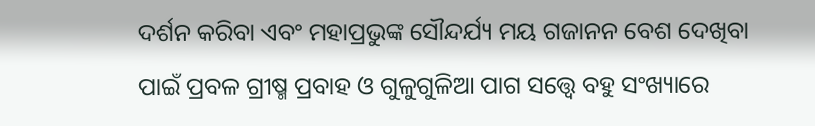ଦର୍ଶନ କରିବା ଏବଂ ମହାପ୍ରଭୁଙ୍କ ସୌନ୍ଦର୍ଯ୍ୟ ମୟ ଗଜାନନ ବେଶ ଦେଖିବା ପାଇଁ ପ୍ରବଳ ଗ୍ରୀଷ୍ମ ପ୍ରବାହ ଓ ଗୁଳୁଗୁଳିଆ ପାଗ ସତ୍ତ୍ୱେ ବହୁ ସଂଖ୍ୟାରେ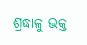ଶ୍ରଦ୍ଧାଳୁ ଭକ୍ତ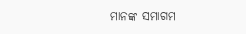ମାନଙ୍କ ସମାଗମ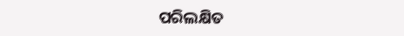ପରିଲକ୍ଷିତ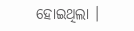ହୋଇଥିଲା ।